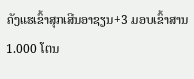ຄັງແຮເຂົ້າສຸກເສີນອາຊຽນ+3 ມອບເຂົ້າສານ 1.000 ໂຕນ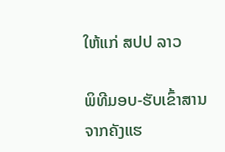ໃຫ້ແກ່ ສປປ ລາວ

ພິທີມອບ-ຮັບເຂົ້າສານ ຈາກຄັງແຮ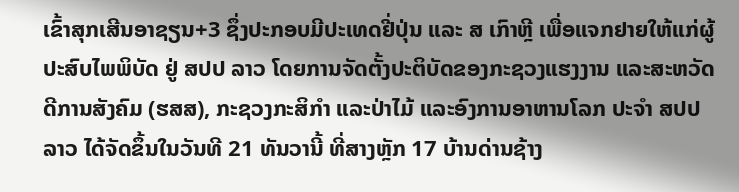ເຂົ້າສຸກເສີນອາຊຽນ+3 ຊຶ່ງປະກອບມີປະເທດຢີ່ປຸ່ນ ແລະ ສ ເກົາຫຼີ ເພື່ອແຈກຢາຍໃຫ້ແກ່ຜູ້ປະສົບໄພພິບັດ ຢູ່ ສປປ ລາວ ໂດຍການຈັດຕັ້ງປະຕິບັດຂອງກະຊວງແຮງງານ ແລະສະຫວັດດີການສັງຄົມ (ຮສສ), ກະຊວງກະສິກຳ ແລະປ່າໄມ້ ແລະອົງການອາຫານໂລກ ປະຈຳ ສປປ ລາວ ໄດ້ຈັດຂຶ້ນໃນວັນທີ 21 ທັນວານີ້ ທີ່ສາງຫຼັກ 17 ບ້ານດ່ານຊ້າງ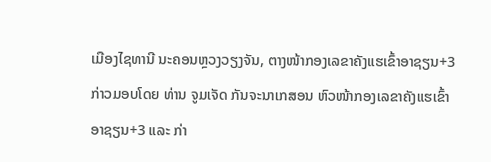ເມືອງໄຊທານີ ນະຄອນຫຼວງວຽງຈັນ, ຕາງໜ້າກອງເລຂາຄັງແຮເຂົ້າອາຊຽນ+3 ກ່າວມອບໂດຍ ທ່ານ ຈູມເຈັດ ກັນຈະນາເກສອນ ຫົວໜ້າກອງເລຂາຄັງແຮເຂົ້າອາຊຽນ+3 ແລະ ກ່າ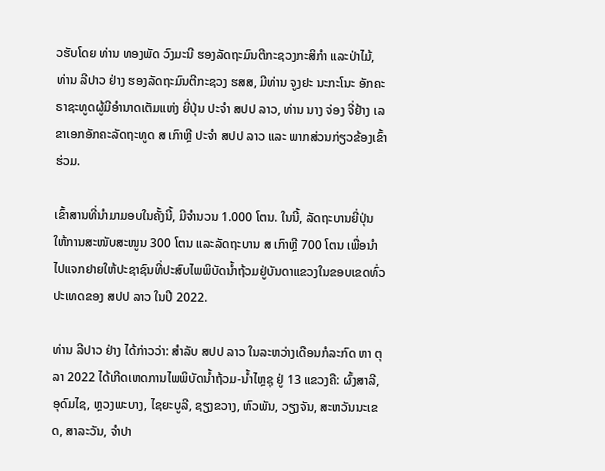ວຮັບໂດຍ ທ່ານ ທອງພັດ ວົງມະນີ ຮອງລັດຖະມົນຕີກະຊວງກະສິກໍາ ແລະປ່າໄມ້, ທ່ານ ລີປາວ ຢ່າງ ຮອງລັດຖະມົນຕີກະຊວງ ຮສສ, ມີທ່ານ ຈູງຢະ ນະກະໂນະ ອັກຄະຣາຊະທູດຜູ້ມີອຳນາດເຕັມແຫ່ງ ຍີ່ປຸ່ນ ປະຈໍາ ສປປ ລາວ, ທ່ານ ນາງ ຈ່ອງ ຈີ່ຢ້າງ ເລຂາເອກອັກຄະລັດຖະທູດ ສ ເກົາຫຼີ ປະຈໍາ ສປປ ລາວ ແລະ ພາກສ່ວນກ່ຽວຂ້ອງເຂົ້າຮ່ວມ.

ເຂົ້າສານທີ່ນຳມາມອບໃນຄັ້ງນີ້, ມີຈໍານວນ 1.000 ໂຕນ. ໃນນີ້, ລັດຖະບານຍີ່ປຸ່ນ ໃຫ້ການສະໜັບສະໜູນ 300 ໂຕນ ແລະລັດຖະບານ ສ ເກົາຫຼີ 700 ໂຕນ ເພື່ອນໍາໄປແຈກຢາຍໃຫ້ປະຊາຊົນທີ່ປະສົບໄພພິບັດນໍ້າຖ້ວມຢູ່ບັນດາແຂວງໃນຂອບເຂດທົ່ວປະເທດຂອງ ສປປ ລາວ ໃນປີ 2022.

ທ່ານ ລີປາວ ຢ່າງ ໄດ້ກ່າວວ່າ: ສຳລັບ ສປປ ລາວ ໃນລະຫວ່າງເດືອນກໍລະກົດ ຫາ ຕຸລາ 2022 ໄດ້ເກີດເຫດການໄພພິບັດນໍ້າຖ້ວມ-ນໍ້າໄຫຼຊຸ ຢູ່ 13 ແຂວງຄື: ຜົ້ງສາລີ, ອຸດົມໄຊ, ຫຼວງພະບາງ, ໄຊຍະບູລີ, ຊຽງຂວາງ, ຫົວພັນ, ວຽງຈັນ, ສະຫວັນນະເຂດ, ສາລະວັນ, ຈຳປາ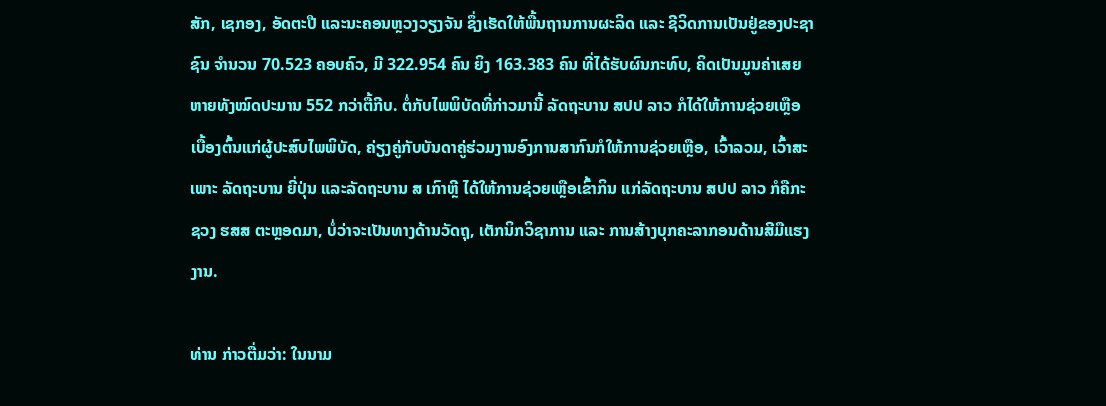ສັກ, ເຊກອງ, ອັດຕະປື ແລະນະຄອນຫຼວງວຽງຈັນ ຊຶ່ງເຮັດໃຫ້ພື້ນຖານການຜະລິດ ແລະ ຊີວິດການເປັນຢູ່ຂອງປະຊາຊົນ ຈຳນວນ 70.523 ຄອບຄົວ, ມີ 322.954 ຄົນ ຍິງ 163.383 ຄົນ ທີ່ໄດ້ຮັບຜົນກະທົບ, ຄິດເປັນມູນຄ່າເສຍຫາຍທັງໝົດປະມານ 552 ກວ່າຕື້ກີບ. ຕໍ່ກັບໄພພິບັດທີ່ກ່າວມານີ້ ລັດຖະບານ ສປປ ລາວ ກໍໄດ້ໃຫ້ການຊ່ວຍເຫຼືອເບື້ອງຕົ້ນແກ່ຜູ້ປະສົບໄພພິບັດ, ຄ່ຽງຄູ່ກັບບັນດາຄູ່ຮ່ວມງານອົງການສາກົນກໍໃຫ້ການຊ່ວຍເຫຼືອ, ເວົ້າລວມ, ເວົ້າສະເພາະ ລັດຖະບານ ຍີ່ປຸ່ນ ແລະລັດຖະບານ ສ ເກົາຫຼີ ໄດ້ໃຫ້ການຊ່ວຍເຫຼືອເຂົ້າກິນ ແກ່ລັດຖະບານ ສປປ ລາວ ກໍຄືກະຊວງ ຮສສ ຕະຫຼອດມາ, ບໍ່ວ່າຈະເປັນທາງດ້ານວັດຖຸ, ເຕັກນິກວິຊາການ ແລະ ການສ້າງບຸກຄະລາກອນດ້ານສີມືແຮງງານ.

ທ່ານ ກ່າວຕື່ມວ່າ: ໃນນາມ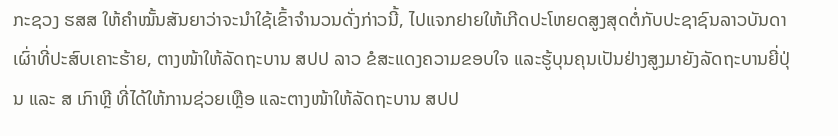ກະຊວງ ຮສສ ໃຫ້ຄໍາໝັ້ນສັນຍາວ່າຈະນໍາໃຊ້ເຂົ້າຈໍານວນດັ່ງກ່າວນີ້, ໄປແຈກຢາຍໃຫ້ເກີດປະໂຫຍດສູງສຸດຕໍ່ກັບປະຊາຊົນລາວບັນດາເຜົ່າທີ່ປະສົບເຄາະຮ້າຍ, ຕາງໜ້າໃຫ້ລັດຖະບານ ສປປ ລາວ ຂໍສະແດງຄວາມຂອບໃຈ ແລະຮູ້ບຸນຄຸນເປັນຢ່າງສູງມາຍັງລັດຖະບານຍີ່ປຸ່ນ ແລະ ສ ເກົາຫຼີ ທີ່ໄດ້ໃຫ້ການຊ່ວຍເຫຼືອ ແລະຕາງໜ້າໃຫ້ລັດຖະບານ ສປປ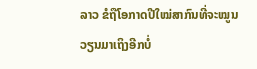ລາວ ຂໍຖືໂອກາດປີໃໝ່ສາກົນທີ່ຈະໝູນວຽນມາເຖິງອີກບໍ່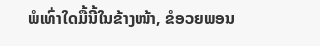ພໍເທົ່າໃດມື້ນີ້ໃນຂ້າງໜ້າ, ຂໍອວຍພອນ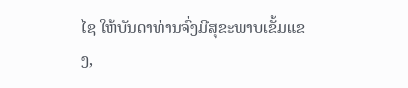ໄຊ ໃຫ້ບັນດາທ່ານຈົ່ງມີສຸຂະພາບເຂັ້ມແຂງ,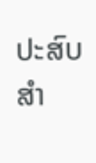ປະສົບສຳ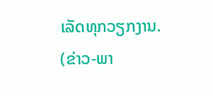ເລັດທຸກວຽກງານ.
(ຂ່າວ-ພາ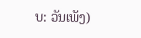ບ: ວັນເພັງ)